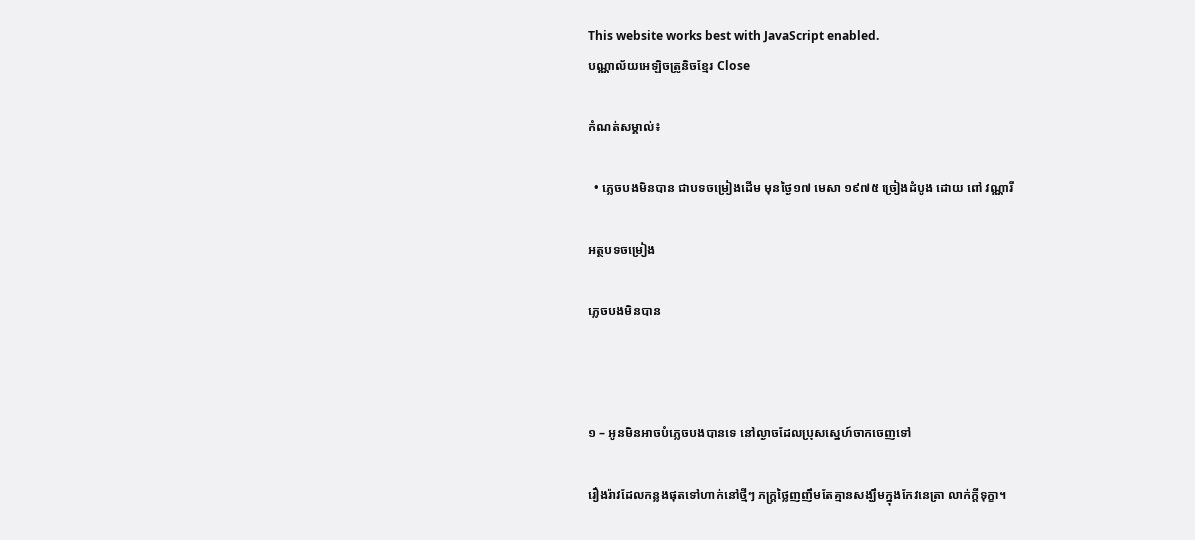This website works best with JavaScript enabled.
បណ្ណាល័យអេឡិចត្រូនិចខ្មែរ Close

កំណត់សម្គាល់៖

  • ភ្លេចបងមិនបាន ជាបទចម្រៀងដើម មុនថ្ងៃ១៧ មេសា ១៩៧៥ ច្រៀងដំបូង ដោយ ពៅ វណ្ណារី

អត្ថបទចម្រៀង

ភ្លេចបងមិនបាន



១ – អូនមិនអាចបំភ្លេចបងបានទេ នៅល្ងាចដែលប្រុសស្នេហ៍ចាកចេញទៅ

រឿងរ៉ាវដែលកន្លងផុតទៅហាក់នៅថ្មីៗ ភក្រ្តថ្លៃញញឹមតែគ្មានសង្ឃឹមក្នុងកែវនេត្រា លាក់ក្តីទុក្ខា។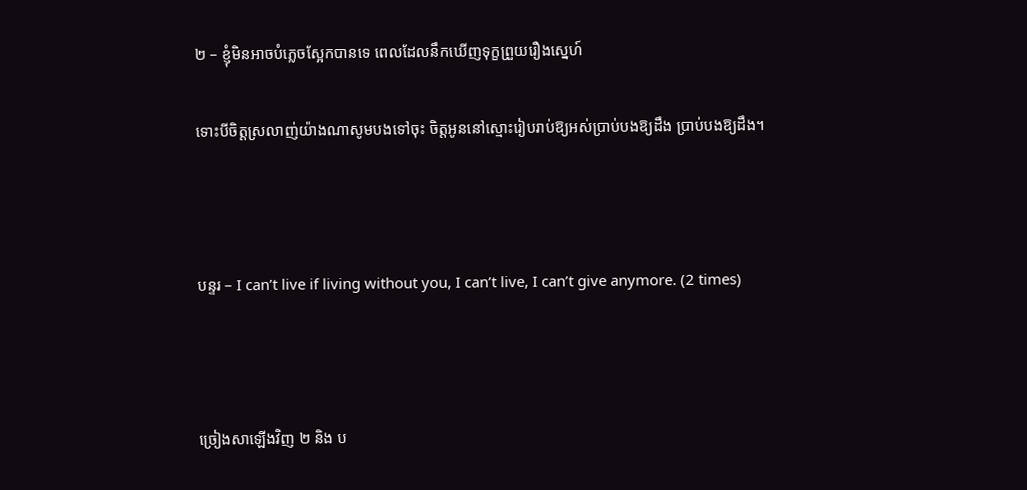២ – ខ្ញុំមិនអាចបំភ្លេចស្អែកបានទេ ពេលដែលនឹកឃើញទុក្ខព្រួយរឿងស្នេហ៍

ទោះបីចិត្តស្រលាញ់យ៉ាងណាសូមបងទៅចុះ ចិត្តអូននៅស្មោះរៀបរាប់ឱ្យអស់ប្រាប់បងឱ្យដឹង ប្រាប់បងឱ្យដឹង។



បន្ទរ – I can’t live if living without you, I can’t live, I can’t give anymore. (2 times)



ច្រៀងសាឡើងវិញ ២ និង ប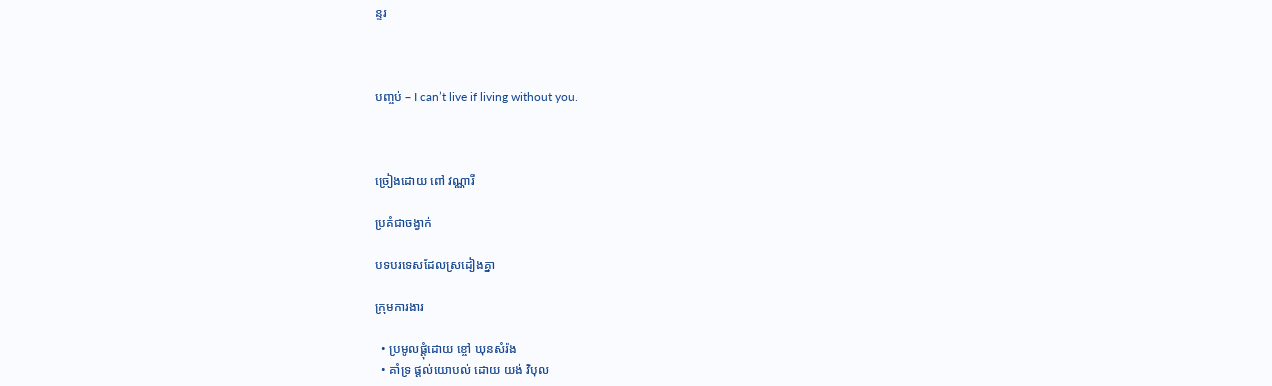ន្ទរ



បញ្ចប់ – I can’t live if living without you.



ច្រៀងដោយ ពៅ វណ្ណារី

ប្រគំជាចង្វាក់

បទបរទេសដែលស្រដៀងគ្នា

ក្រុមការងារ

  • ប្រមូលផ្ដុំដោយ ខ្ចៅ ឃុនសំរ៉ង
  • គាំទ្រ ផ្ដល់យោបល់ ដោយ យង់ វិបុល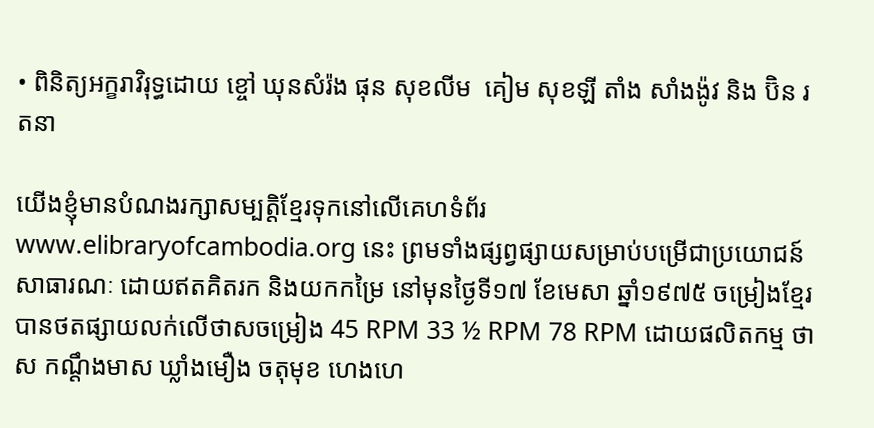• ពិនិត្យអក្ខរាវិរុទ្ធដោយ ខ្ចៅ ឃុនសំរ៉ង ផុន សុខលីម  គៀម សុខឡី តាំង សាំងង៉ូវ និង ប៊ិន រតនា

យើងខ្ញុំមានបំណងរក្សាសម្បត្តិខ្មែរទុកនៅលើគេហទំព័រ www.elibraryofcambodia.org នេះ ព្រមទាំងផ្សព្វផ្សាយសម្រាប់បម្រើជាប្រយោជន៍សាធារណៈ ដោយឥតគិតរក និងយកកម្រៃ នៅមុនថ្ងៃទី១៧ ខែមេសា ឆ្នាំ១៩៧៥ ចម្រៀងខ្មែរបានថតផ្សាយលក់លើថាសចម្រៀង 45 RPM 33 ½ RPM 78 RPM ដោយផលិតកម្ម ថាស កណ្ដឹងមាស ឃ្លាំងមឿង ចតុមុខ ហេងហេ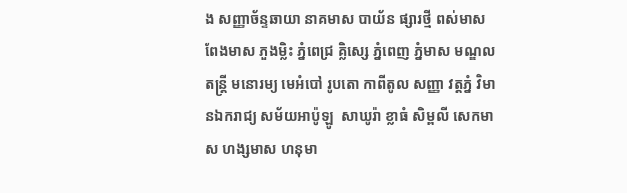ង សញ្ញាច័ន្ទឆាយា នាគមាស បាយ័ន ផ្សារថ្មី ពស់មាស ពែងមាស ភួងម្លិះ ភ្នំពេជ្រ គ្លិស្សេ ភ្នំពេញ ភ្នំមាស មណ្ឌលតន្រ្តី មនោរម្យ មេអំបៅ រូបតោ កាពីតូល សញ្ញា វត្តភ្នំ វិមានឯករាជ្យ សម័យអាប៉ូឡូ  សាឃូរ៉ា ខ្លាធំ សិម្ពលី សេកមាស ហង្សមាស ហនុមា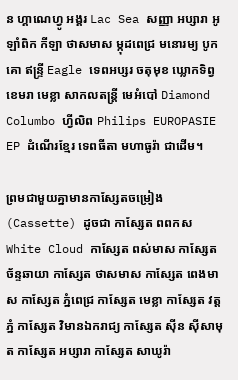ន ហ្គាណេហ្វូ អង្គរ Lac Sea សញ្ញា អប្សារា អូឡាំពិក កីឡា ថាសមាស ម្កុដពេជ្រ មនោរម្យ បូកគោ ឥន្ទ្រី Eagle ទេពអប្សរ ចតុមុខ ឃ្លោកទិព្វ ខេមរា មេខ្លា សាកលតន្ត្រី មេអំបៅ Diamond Columbo ហ្វីលិព Philips EUROPASIE EP ដំណើរខ្មែរ ទេពធីតា មហាធូរ៉ា ជាដើម។

ព្រមជាមួយគ្នាមានកាសែ្សតចម្រៀង (Cassette) ដូចជា កាស្សែត ពពកស White Cloud កាស្សែត ពស់មាស កាស្សែត ច័ន្ទឆាយា កាស្សែត ថាសមាស កាស្សែត ពេងមាស កាស្សែត ភ្នំពេជ្រ កាស្សែត មេខ្លា កាស្សែត វត្តភ្នំ កាស្សែត វិមានឯករាជ្យ កាស្សែត ស៊ីន ស៊ីសាមុត កាស្សែត អប្សារា កាស្សែត សាឃូរ៉ា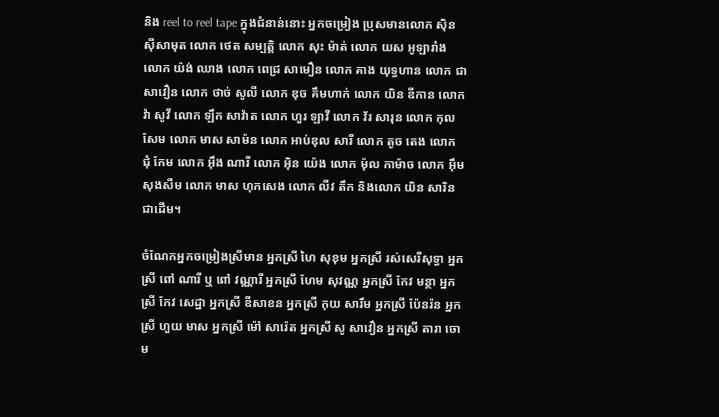និង reel to reel tape ក្នុងជំនាន់នោះ អ្នកចម្រៀង ប្រុសមានលោក ស៊ិន ស៊ីសាមុត លោក ថេត សម្បត្តិ លោក សុះ ម៉ាត់ លោក យស អូឡារាំង លោក យ៉ង់ ឈាង លោក ពេជ្រ សាមឿន លោក គាង យុទ្ធហាន លោក ជា សាវឿន លោក ថាច់ សូលី លោក ឌុច គឹមហាក់ លោក យិន ឌីកាន លោក វ៉ា សូវី លោក ឡឹក សាវ៉ាត លោក ហួរ ឡាវី លោក វ័រ សារុន លោក កុល សែម លោក មាស សាម៉ន លោក អាប់ឌុល សារី លោក តូច តេង លោក ជុំ កែម លោក អ៊ឹង ណារី លោក អ៊ិន យ៉េង លោក ម៉ុល កាម៉ាច លោក អ៊ឹម សុងសឺម លោក មាស ហុកសេង លោក លីវ តឹក និងលោក យិន សារិន ជាដើម។

ចំណែកអ្នកចម្រៀងស្រីមាន អ្នកស្រី ហៃ សុខុម អ្នកស្រី រស់សេរីសុទ្ធា អ្នកស្រី ពៅ ណារី ឬ ពៅ វណ្ណារី អ្នកស្រី ហែម សុវណ្ណ អ្នកស្រី កែវ មន្ថា អ្នកស្រី កែវ សេដ្ឋា អ្នកស្រី ឌីសាខន អ្នកស្រី កុយ សារឹម អ្នកស្រី ប៉ែនរ៉ន អ្នកស្រី ហួយ មាស អ្នកស្រី ម៉ៅ សារ៉េត អ្នកស្រី សូ សាវឿន អ្នកស្រី តារា ចោម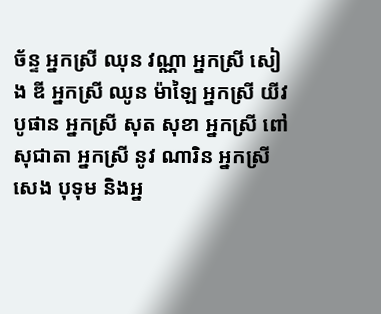ច័ន្ទ អ្នកស្រី ឈុន វណ្ណា អ្នកស្រី សៀង ឌី អ្នកស្រី ឈូន ម៉ាឡៃ អ្នកស្រី យីវ បូផាន អ្នកស្រី សុត សុខា អ្នកស្រី ពៅ សុជាតា អ្នកស្រី នូវ ណារិន អ្នកស្រី សេង បុទុម និងអ្ន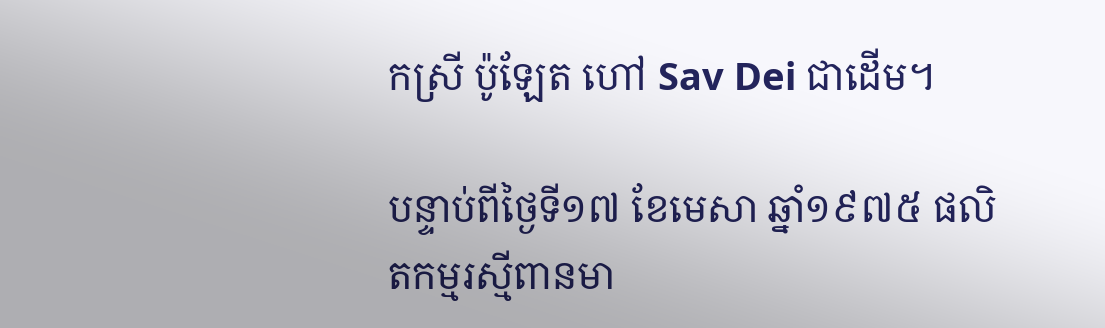កស្រី ប៉ូឡែត ហៅ Sav Dei ជាដើម។

បន្ទាប់ពីថ្ងៃទី១៧ ខែមេសា ឆ្នាំ១៩៧៥ ផលិតកម្មរស្មីពានមា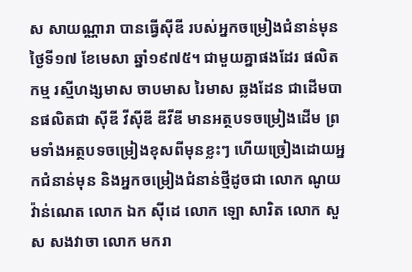ស សាយណ្ណារា បានធ្វើស៊ីឌី របស់អ្នកចម្រៀងជំនាន់មុនថ្ងៃទី១៧ ខែមេសា ឆ្នាំ១៩៧៥។ ជាមួយគ្នាផងដែរ ផលិតកម្ម រស្មីហង្សមាស ចាបមាស រៃមាស ឆ្លងដែន ជាដើមបានផលិតជា ស៊ីឌី វីស៊ីឌី ឌីវីឌី មានអត្ថបទចម្រៀងដើម ព្រមទាំងអត្ថបទចម្រៀងខុសពីមុនខ្លះៗ ហើយច្រៀងដោយអ្នកជំនាន់មុន និងអ្នកចម្រៀងជំនាន់ថ្មីដូចជា លោក ណូយ វ៉ាន់ណេត លោក ឯក ស៊ីដេ លោក ឡោ សារិត លោក សួស សងវាចា លោក មករា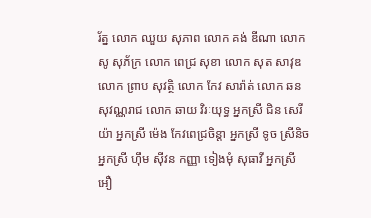រ័ត្ន លោក ឈួយ សុភាព លោក គង់ ឌីណា លោក សូ សុភ័ក្រ លោក ពេជ្រ សុខា លោក សុត សាវុឌ លោក ព្រាប សុវត្ថិ លោក កែវ សារ៉ាត់ លោក ឆន សុវណ្ណរាជ លោក ឆាយ វិរៈយុទ្ធ អ្នកស្រី ជិន សេរីយ៉ា អ្នកស្រី ម៉េង កែវពេជ្រចិន្តា អ្នកស្រី ទូច ស្រីនិច អ្នកស្រី ហ៊ឹម ស៊ីវន កញ្ញា ទៀងមុំ សុធាវី អ្នកស្រី អឿ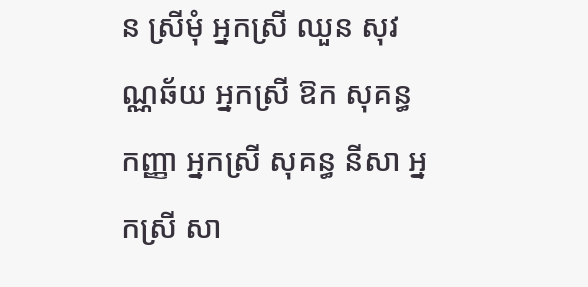ន ស្រីមុំ អ្នកស្រី ឈួន សុវណ្ណឆ័យ អ្នកស្រី ឱក សុគន្ធកញ្ញា អ្នកស្រី សុគន្ធ នីសា អ្នកស្រី សា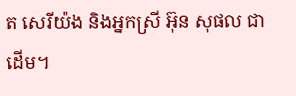ត សេរីយ៉ង និងអ្នកស្រី អ៊ុន សុផល ជាដើម។